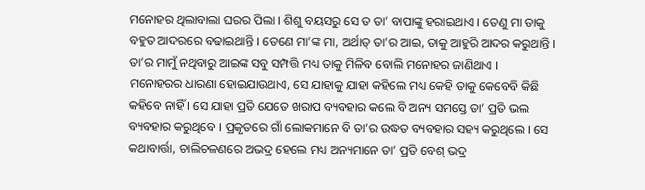ମନୋହର ଥିଲାବାଲା ଘରର ପିଲା । ଶିଶୁ ବୟସରୁ ସେ ତ ତା’ ବାପାଙ୍କୁ ହରାଇଥାଏ । ତେଣୁ ମା ତାକୁ ବହୁତ ଆଦରରେ ବଢାଇଥାନ୍ତି । ତେଣେ ମା’ଙ୍କ ମା, ଅର୍ଥାତ୍ ତା’ର ଆଇ, ତାକୁ ଆହୁରି ଆଦର କରୁଥାନ୍ତି । ତା’ର ମାମୁଁ ନଥିବାରୁ ଆଇଙ୍କ ସବୁ ସମ୍ପତ୍ତି ମଧ୍ୟ ତାକୁ ମିଳିବ ବୋଲି ମନୋହର ଜାଣିଥାଏ ।
ମନୋହରର ଧାରଣା ହୋଇଯାଉଥାଏ, ସେ ଯାହାକୁ ଯାହା କହିଲେ ମଧ୍ୟ କେହି ତାକୁ କେବେବି କିଛି କହିବେ ନାହିଁ । ସେ ଯାହା ପ୍ରତି ଯେତେ ଖରାପ ବ୍ୟବହାର କଲେ ବି ଅନ୍ୟ ସମସ୍ତେ ତା’ ପ୍ରତି ଭଲ ବ୍ୟବହାର କରୁଥିବେ । ପ୍ରକୃତରେ ଗାଁ ଲୋକମାନେ ବି ତା’ର ଉଦ୍ଧତ ବ୍ୟବହାର ସହ୍ୟ କରୁଥିଲେ । ସେ କଥାବାର୍ତ୍ତା, ଚାଲିଚଳଣରେ ଅଭଦ୍ର ହେଲେ ମଧ୍ୟ ଅନ୍ୟମାନେ ତା’ ପ୍ରତି ବେଶ୍ ଭଦ୍ର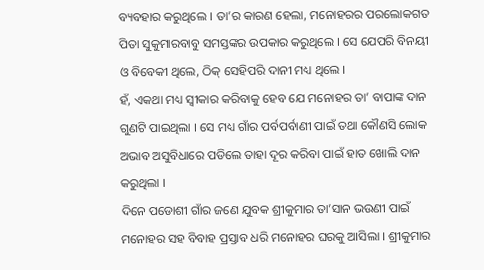ବ୍ୟବହାର କରୁଥିଲେ । ତା’ର କାରଣ ହେଲା, ମନୋହରର ପରଲୋକଗତ ପିତା ସୁକୁମାରବାବୁ ସମସ୍ତଙ୍କର ଉପକାର କରୁଥିଲେ । ସେ ଯେପରି ବିନୟୀ ଓ ବିବେକୀ ଥିଲେ, ଠିକ୍ ସେହିପରି ଦାନୀ ମଧ୍ୟ ଥିଲେ ।
ହଁ, ଏକଥା ମଧ୍ୟ ସ୍ୱୀକାର କରିବାକୁ ହେବ ଯେ ମନୋହର ତା’ ବାପାଙ୍କ ଦାନ ଗୁଣଟି ପାଇଥିଲା । ସେ ମଧ୍ୟ ଗାଁର ପର୍ବପର୍ବାଣୀ ପାଇଁ ତଥା କୌଣସି ଲୋକ ଅଭାବ ଅସୁବିଧାରେ ପଡିଲେ ତାହା ଦୂର କରିବା ପାଇଁ ହାତ ଖୋଲି ଦାନ କରୁଥିଲା ।
ଦିନେ ପଡୋଶୀ ଗାଁର ଜଣେ ଯୁବକ ଶ୍ରୀକୁମାର ତା’ସାନ ଭଉଣୀ ପାଇଁ ମନୋହର ସହ ବିବାହ ପ୍ରସ୍ତାବ ଧରି ମନୋହର ଘରକୁ ଆସିଲା । ଶ୍ରୀକୁମାର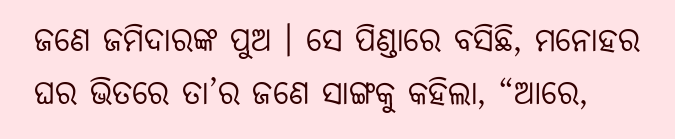ଜଣେ ଜମିଦାରଙ୍କ ପୁଅ । ସେ ପିଣ୍ଡାରେ ବସିଛି, ମନୋହର ଘର ଭିତରେ ତା’ର ଜଣେ ସାଙ୍ଗକୁ କହିଲା, “ଆରେ,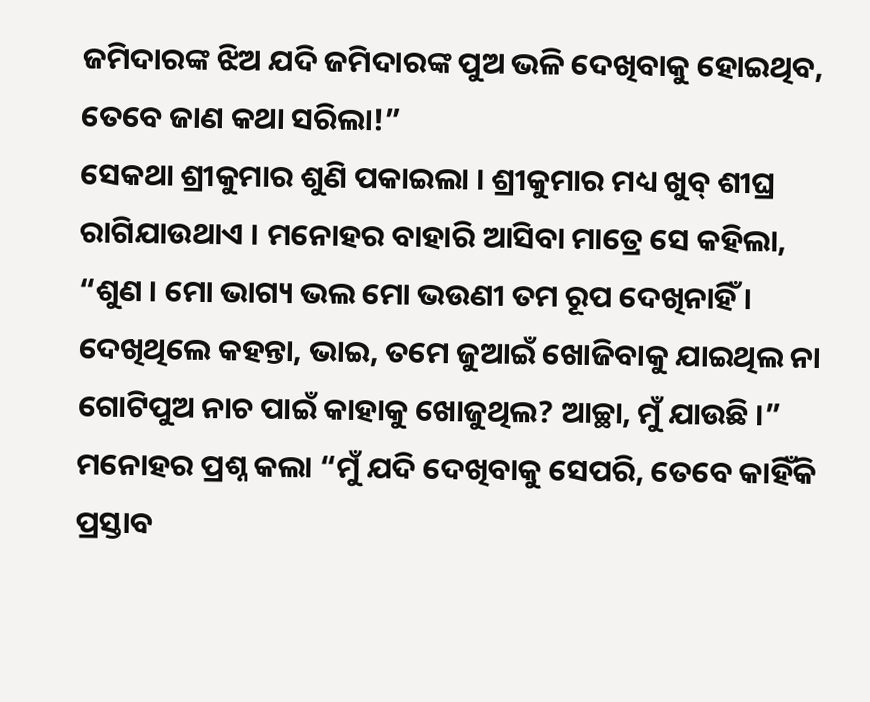ଜମିଦାରଙ୍କ ଝିଅ ଯଦି ଜମିଦାରଙ୍କ ପୁଅ ଭଳି ଦେଖିବାକୁ ହୋଇଥିବ, ତେବେ ଜାଣ କଥା ସରିଲା!”
ସେକଥା ଶ୍ରୀକୁମାର ଶୁଣି ପକାଇଲା । ଶ୍ରୀକୁମାର ମଧ୍ୟ ଖୁବ୍ ଶୀଘ୍ର ରାଗିଯାଉଥାଏ । ମନୋହର ବାହାରି ଆସିବା ମାତ୍ରେ ସେ କହିଲା, “ଶୁଣ । ମୋ ଭାଗ୍ୟ ଭଲ ମୋ ଭଉଣୀ ତମ ରୂପ ଦେଖିନାହିଁ । ଦେଖିଥିଲେ କହନ୍ତା, ଭାଇ, ତମେ ଜୁଆଇଁ ଖୋଜିବାକୁ ଯାଇଥିଲ ନା ଗୋଟିପୁଅ ନାଚ ପାଇଁ କାହାକୁ ଖୋଜୁଥିଲ? ଆଚ୍ଛା, ମୁଁ ଯାଉଛି ।”
ମନୋହର ପ୍ରଶ୍ନ କଲା “ମୁଁ ଯଦି ଦେଖିବାକୁ ସେପରି, ତେବେ କାହିଁକି ପ୍ରସ୍ତାବ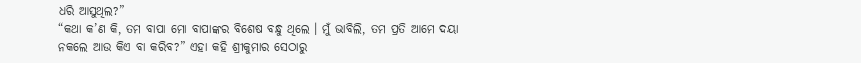ଧରି ଆସୁଥିଲ?”
“କଥା କ’ଣ କି, ତମ ବାପା ମୋ ବାପାଙ୍କର ବିଶେଷ ବନ୍ଧୁ ଥିଲେ । ମୁଁ ଭାବିଲି, ତମ ପ୍ରତି ଆମେ ଦୟା ନକଲେ ଆଉ କିଏ ବା କରିବ?” ଏହା କହି ଶ୍ରୀକୁମାର ସେଠାରୁ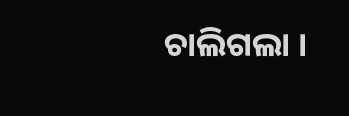ଚାଲିଗଲା ।